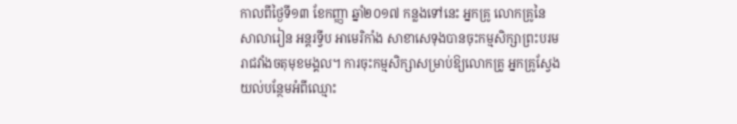កាលពីថ្ងៃទី១៣ ខែកញ្ញា ឆ្នាំ២០១៧ កន្លងទៅនេះ អ្នកគ្រូ លោកគ្រូនៃសាលារៀន អន្តរទ្វីប អាមេរិកាំង សាខាសេទុងបានចុះកម្មសិក្សាព្រះបរមរាជវាំងចតុមុខមង្គល។ ការចុះកម្មសិក្សាសម្រាប់ឱ្យលោកគ្រូ អ្នកគ្រូស្វែងយល់បន្ថែមអំពីឈ្មោះ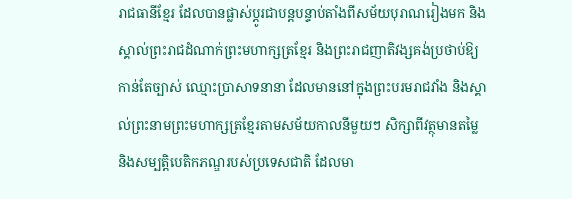រាជធានីខ្មែរ ដែលបានផ្លាស់ប្ដូរជាបន្តបន្ទាប់តាំងពីសម័យបុរាណរៀងមក និងស្គាល់ព្រះរាជដំណាក់ព្រះមហាក្សត្រខ្មែរ និងព្រះរាជញាតិវង្សគង់ប្រថាប់ឱ្យកាន់តែច្បាស់ ឈ្មោះប្រាសាទនានា ដែលមាននៅក្នុងព្រះបរមរាជវាំង និងស្គាល់ព្រះនាមព្រះមហាក្សត្រខ្មែរតាមសម័យកាលនីមួយៗ សិក្សាពីវត្ថុមានតម្លៃ និងសម្បត្តិបេតិកភណ្ឌរបស់ប្រទេសជាតិ ដែលមា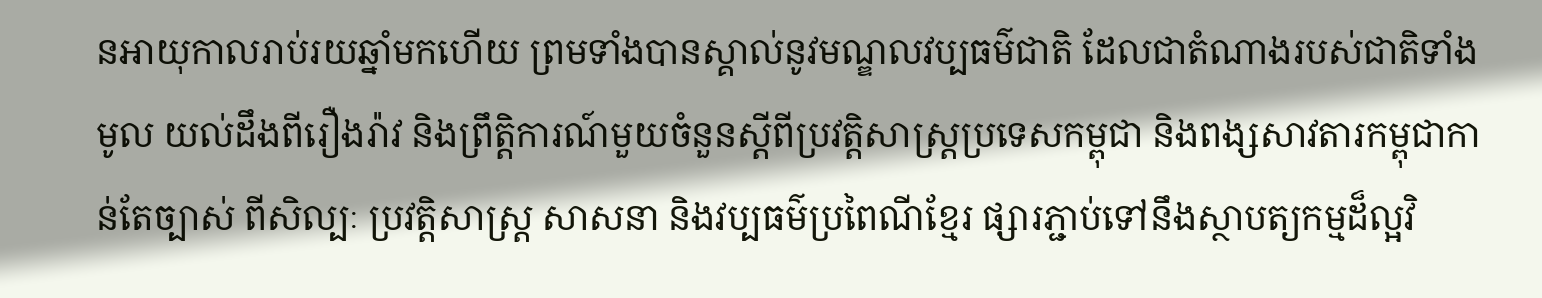នអាយុកាលរាប់រយឆ្នាំមកហើយ ព្រមទាំងបានស្គាល់នូវមណ្ឌលវប្បធម៌ជាតិ ដែលជាតំណាងរបស់ជាតិទាំងមូល យល់ដឹងពីរឿងរ៉ាវ និងព្រឹត្តិការណ៍មួយចំនួនស្ដីពីប្រវត្តិសាស្រ្តប្រទេសកម្ពុជា និងពង្សសាវតារកម្ពុជាកាន់តែច្បាស់ ពីសិល្បៈ ប្រវត្តិសាស្រ្ត សាសនា និងវប្បធម៌ប្រពៃណីខ្មែរ ផ្សារភ្ជាប់ទៅនឹងស្ថាបត្យកម្មដ៏ល្អវិ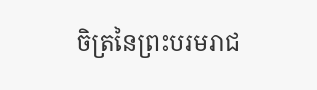ចិត្រនៃព្រះបរមរាជ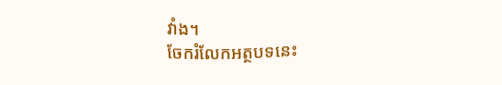វាំង។
ចែករំលែកអត្ថបទនេះ